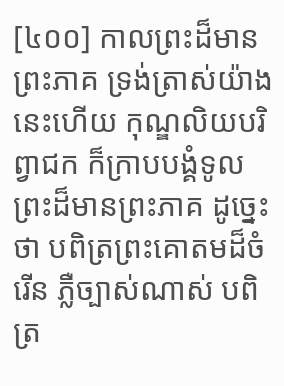[៤០០] កាលព្រះដ៏មានព្រះភាគ ទ្រង់ត្រាស់យ៉ាងនេះហើយ កុណ្ឌលិយបរិព្វាជក ក៏ក្រាបបង្គំទូលព្រះដ៏មានព្រះភាគ ដូច្នេះថា បពិត្រព្រះគោតមដ៏ចំរើន ភ្លឺច្បាស់ណាស់ បពិត្រ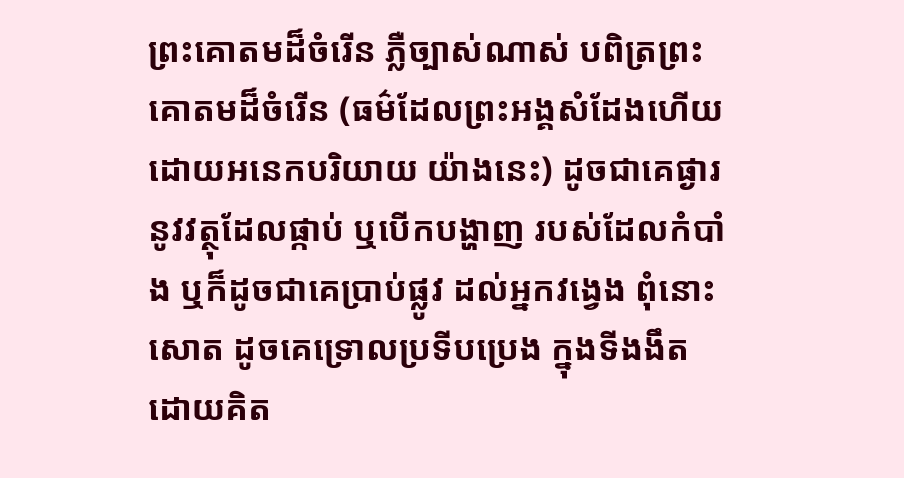ព្រះគោតមដ៏ចំរើន ភ្លឺច្បាស់ណាស់ បពិត្រព្រះគោតមដ៏ចំរើន (ធម៌ដែលព្រះអង្គសំដែងហើយ ដោយអនេកបរិយាយ យ៉ាងនេះ) ដូចជាគេផ្ងារ នូវវត្ថុដែលផ្កាប់ ឬបើកបង្ហាញ របស់ដែលកំបាំង ឬក៏ដូចជាគេប្រាប់ផ្លូវ ដល់អ្នកវង្វេង ពុំនោះសោត ដូចគេទ្រោលប្រទីបប្រេង ក្នុងទីងងឹត ដោយគិត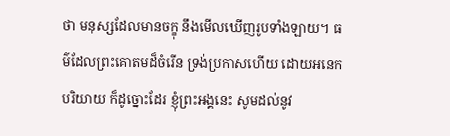ថា មនុស្សដែលមានចក្ខុ នឹងមើលឃើញរូបទាំងឡាយ។ ធម៌ដែលព្រះគោតមដ៏ចំរើន ទ្រង់ប្រកាសហើយ ដោយអនេកបរិយាយ ក៏ដូច្នោះដែរ ខ្ញុំព្រះអង្គនេះ សូមដល់នូវ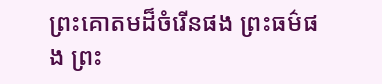ព្រះគោតមដ៏ចំរើនផង ព្រះធម៌ផង ព្រះ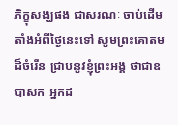ភិក្ខុសង្ឃផង ជាសរណៈ ចាប់ដើមតាំងអំពីថ្ងៃនេះទៅ សូមព្រះគោតមដ៏ចំរើន ជ្រាបនូវខ្ញុំព្រះអង្គ ថាជាឧបាសក អ្នកដ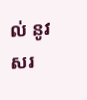ល់ នូវសរ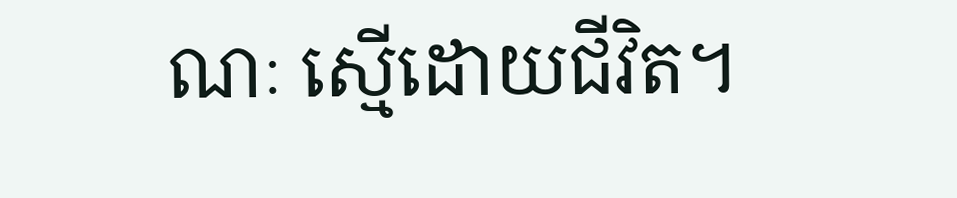ណៈ ស្មើដោយជីវិត។